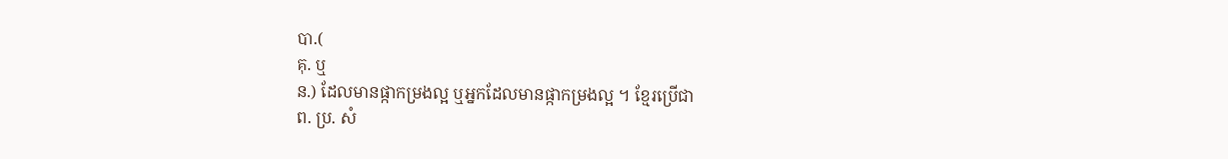បា.(
គុ. ឬ
ន.) ដែលមានផ្កាកម្រងល្អ ឬអ្នកដែលមានផ្កាកម្រងល្អ ។ ខ្មែរប្រើជា
ព. ប្រ. សំ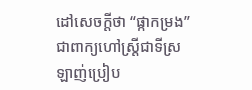ដៅសេចក្ដីថា “ផ្កាកម្រង” ជាពាក្យហៅស្ត្រីជាទីស្រឡាញ់ប្រៀប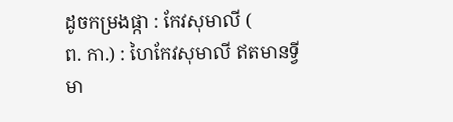ដូចកម្រងផ្កា : កែវសុមាលី (
ព. កា.) : ហៃកែវសុមាលី ឥតមានទ្វីមា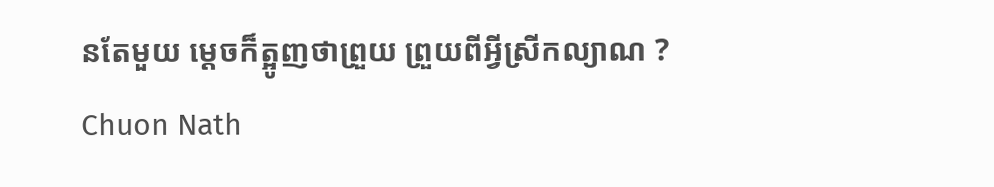នតែមួយ ម្ដេចក៏ត្អូញថាព្រួយ ព្រួយពីអ្វីស្រីកល្យាណ ?
Chuon Nath